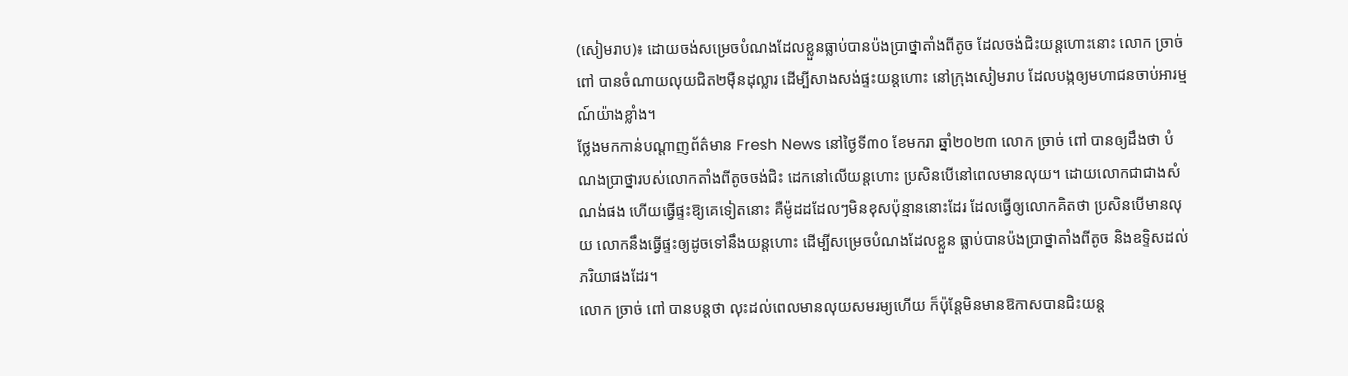(សៀមរាប)៖ ដោយចង់សម្រេចបំណងដែលខ្លួនធ្លាប់បានប៉ងប្រាថ្នាតាំងពីតូច ដែលចង់ជិះយន្តហោះនោះ លោក ច្រាច់ ពៅ បានចំណាយលុយជិត២ម៉ឺនដុល្លារ ដើម្បីសាងសង់ផ្ទះយន្តហោះ នៅក្រុងសៀមរាប ដែលបង្កឲ្យមហាជនចាប់អារម្មណ៍យ៉ាងខ្លាំង។
ថ្លែងមកកាន់បណ្តាញព័ត៌មាន Fresh News នៅថ្ងៃទី៣០ ខែមករា ឆ្នាំ២០២៣ លោក ច្រាច់ ពៅ បានឲ្យដឹងថា បំណងប្រាថ្នារបស់លោកតាំងពីតូចចង់ជិះ ដេកនៅលើយន្តហោះ ប្រសិនបើនៅពេលមានលុយ។ ដោយលោកជាជាងសំណង់ផង ហើយធ្វើផ្ទះឱ្យគេទៀតនោះ គឺម៉ូដដដែលៗមិនខុសប៉ុន្មាននោះដែរ ដែលធ្វើឲ្យលោកគិតថា ប្រសិនបើមានលុយ លោកនឹងធ្វើផ្ទះឲ្យដូចទៅនឹងយន្តហោះ ដើម្បីសម្រេចបំណងដែលខ្លួន ធ្លាប់បានប៉ងប្រាថ្នាតាំងពីតូច និងឧទ្ទិសដល់ភរិយាផងដែរ។
លោក ច្រាច់ ពៅ បានបន្តថា លុះដល់ពេលមានលុយសមរម្យហើយ ក៏ប៉ុន្តែមិនមានឱកាសបានជិះយន្ត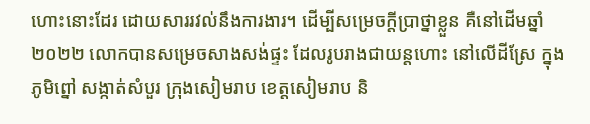ហោះនោះដែរ ដោយសាររវល់នឹងការងារ។ ដើម្បីសម្រេចក្ដីប្រាថ្នាខ្លួន គឺនៅដើមឆ្នាំ២០២២ លោកបានសម្រេចសាងសង់ផ្ទះ ដែលរូបរាងជាយន្តហោះ នៅលើដីស្រែ ក្នុងភូមិព្នៅ សង្កាត់សំបួរ ក្រុងសៀមរាប ខេត្តសៀមរាប និ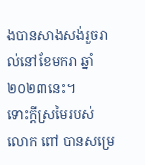ងបានសាងសង់រួចរាល់នៅខែមករា ឆ្នាំ២០២៣នេះ។
ទោះក្ដីស្រមៃរបស់លោក ពៅ បានសម្រេ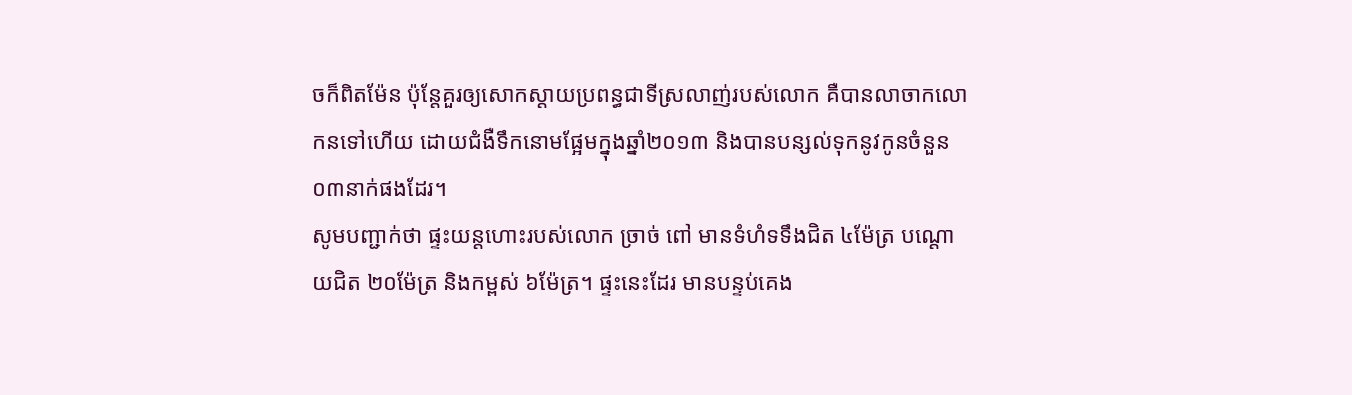ចក៏ពិតម៉ែន ប៉ុន្តែគួរឲ្យសោកស្ដាយប្រពន្ធជាទីស្រលាញ់របស់លោក គឺបានលាចាកលោកនទៅហើយ ដោយជំងឺទឹកនោមផ្អែមក្នុងឆ្នាំ២០១៣ និងបានបន្សល់ទុកនូវកូនចំនួន ០៣នាក់ផងដែរ។
សូមបញ្ជាក់ថា ផ្ទះយន្តហោះរបស់លោក ច្រាច់ ពៅ មានទំហំទទឹងជិត ៤ម៉ែត្រ បណ្ដោយជិត ២០ម៉ែត្រ និងកម្ពស់ ៦ម៉ែត្រ។ ផ្ទះនេះដែរ មានបន្ទប់គេង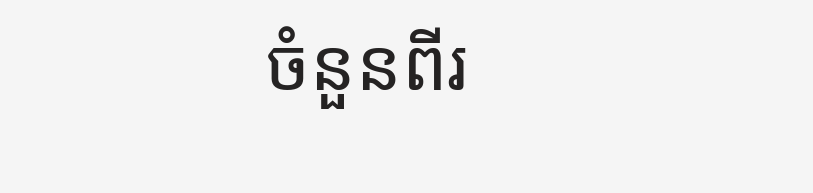ចំនួនពីរ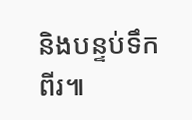និងបន្ទប់ទឹកពីរ៕